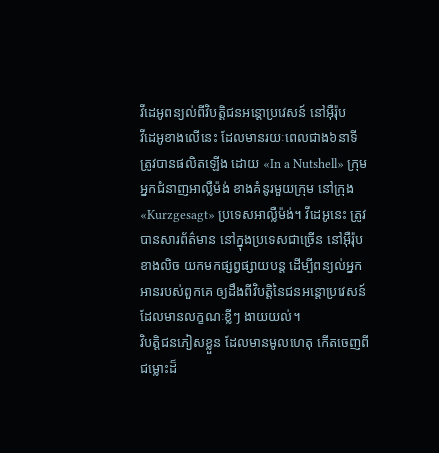វីដេអូពន្យល់ពីវិបត្តិជនអន្ដោប្រវេសន៍ នៅអ៊ឺរ៉ុប
វីដេអូខាងលើនេះ ដែលមានរយៈពេលជាង៦នាទី ត្រូវបានផលិតឡើង ដោយ «In a Nutshell» ក្រុមអ្នកជំនាញអាល្លឺម៉ង់ ខាងគំនូរមួយក្រុម នៅក្រុង «Kurzgesagt» ប្រទេសអាល្លឺម៉ង់។ វីដេអូនេះ ត្រូវបានសារព័ត៌មាន នៅក្នុងប្រទេសជាច្រើន នៅអ៊ឺរ៉ុបខាងលិច យកមកផ្សព្វផ្សាយបន្ត ដើម្បីពន្យល់អ្នកអានរបស់ពួកគេ ឲ្យដឹងពីវិបត្តិនៃជនអន្តោប្រវេសន៍ ដែលមានលក្ខណៈខ្លីៗ ងាយយល់។
វិបត្តិជនភៀសខ្លួន ដែលមានមូលហេតុ កើតចេញពីជម្លោះដ៏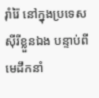រ៉ាំរ៉ៃ នៅក្នុងប្រទេសស៊ីរីខ្លួនឯង បន្ទាប់ពីមេដឹកនាំ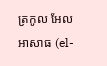ត្រកូល អែលអាសាធ (el-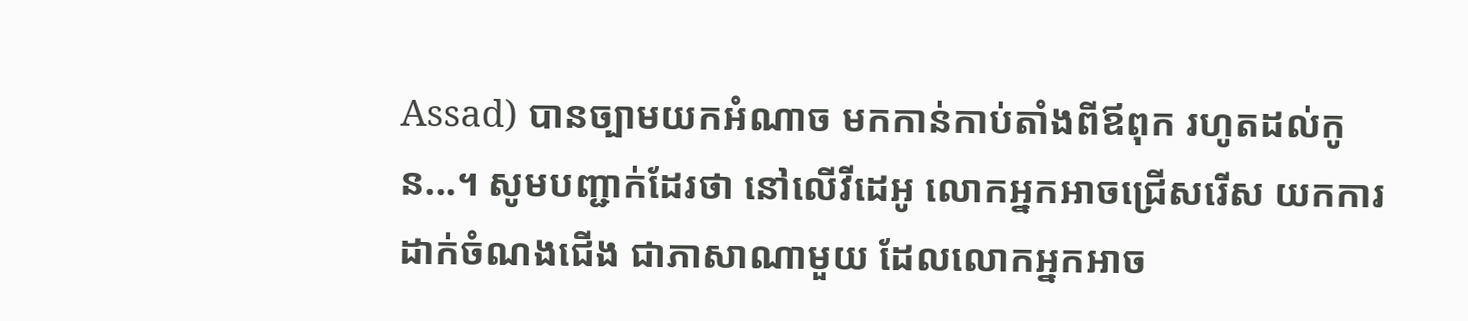Assad) បានច្បាមយកអំណាច មកកាន់កាប់តាំងពីឪពុក រហូតដល់កូន...។ សូមបញ្ជាក់ដែរថា នៅលើវីដេអូ លោកអ្នកអាចជ្រើសរើស យកការដាក់ចំណងជើង ជាភាសាណាមួយ ដែលលោកអ្នកអាច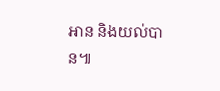អាន និងយល់បាន៕